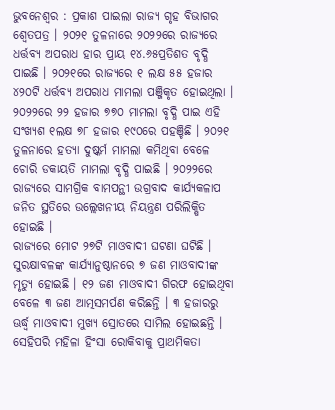ଭୁବନେଶ୍ୱର : ପ୍ରକାଶ ପାଇଲା ରାଜ୍ୟ ଗୃହ ବିଭାଗର ଶ୍ୱେତପତ୍ର । ୨୦୨୧ ତୁଳନାରେ ୨୦୨୨ରେ ରାଜ୍ୟରେ ଧର୍ତ୍ତବ୍ୟ ଅପରାଧ ହାର ପ୍ରାୟ ୧୪.୬୫ପ୍ରତିଶତ ବୃଦ୍ଧି ପାଇଛି । ୨୦୨୧ରେ ରାଜ୍ୟରେ ୧ ଲକ୍ଷ ୫୫ ହଜାର ୪୨୦ଟି ଧର୍ତ୍ତବ୍ୟ ଅପରାଧ ମାମଲା ପଞ୍ଜିକୃତ ହୋଇଥିଲା । ୨୦୨୨ରେ ୨୨ ହଜାର ୭୭୦ ମାମଲା ବୃଦ୍ଧି ପାଇ ଏହି ସଂଖ୍ୟଶ ୧ଲକ୍ଷ ୭୮ ହଜାର ୧୯୦ରେ ପହଞ୍ଚିଛି । ୨୦୨୧ ତୁଳନାରେ ହତ୍ୟା ଦୁଷ୍କର୍ମ ମାମଲା କମିଥିବା ବେଳେ ଚୋରି ଡକାୟତି ମାମଲା ବୃଦ୍ଧି ପାଇଛି । ୨୦୨୨ରେ ରାଜ୍ୟରେ ସାମଗ୍ରିକ ବାମପନ୍ଥୀ ଉଗ୍ରବାଦ କାର୍ଯ୍ୟକଳାପ ଜନିତ ସ୍ଥତିରେ ଉଲ୍ଲେଖନୀୟ ନିୟନ୍ତ୍ରଣ ପରିଲିକ୍ଷିତ ହୋଇଛି ।
ରାଜ୍ୟରେ ମୋଟ ୨୭ଟି ମାଓବାଦୀ ଘଟଣା ଘଟିଛି । ସୁରକ୍ଷାବଳଙ୍କ କାର୍ଯ୍ୟାନୁଷ୍ଠାନରେ ୭ ଜଣ ମାଓବାଦୀଙ୍କ ମୃତ୍ୟୁ ହୋଇଛି । ୧୨ ଜଣ ମାଓବାଦୀ ଗିରଫ ହୋଇଥିବା ବେଳେ ୩ ଜଣ ଆତ୍ମସମର୍ପଣ କରିଛନ୍ତି । ୩ ହଜାରରୁ ଊର୍ଦ୍ଧ୍ୱ ମାଓବାଦୀ ମୁଖ୍ୟ ସ୍ରୋତରେ ସାମିଲ ହୋଇଛନ୍ତି । ସେହିପରି ମହିଳା ହିଂସା ରୋକିବାକୁ ପ୍ରାଥମିକତା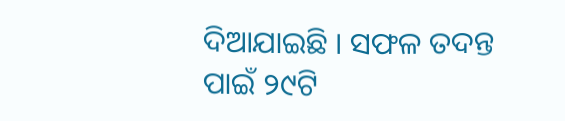ଦିଆଯାଇଛି । ସଫଳ ତଦନ୍ତ ପାଇଁ ୨୯ଟି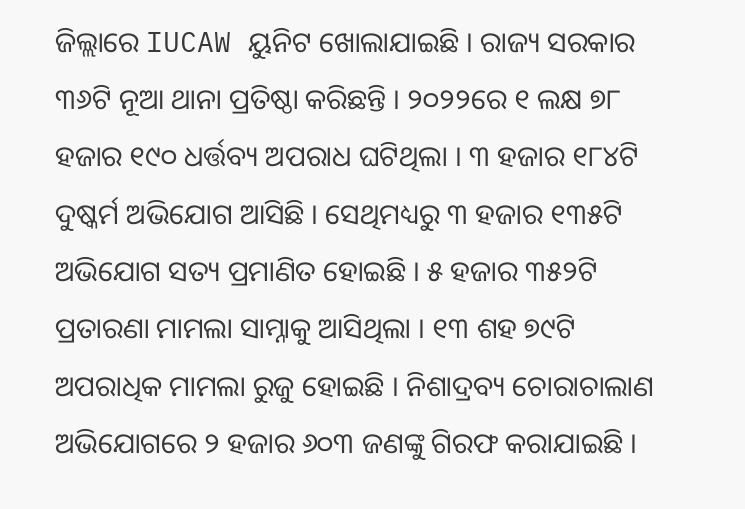ଜିଲ୍ଲାରେ IUCAW ୟୁନିଟ ଖୋଲାଯାଇଛି । ରାଜ୍ୟ ସରକାର ୩୬ଟି ନୂଆ ଥାନା ପ୍ରତିଷ୍ଠା କରିଛନ୍ତି । ୨୦୨୨ରେ ୧ ଲକ୍ଷ ୭୮ ହଜାର ୧୯୦ ଧର୍ତ୍ତବ୍ୟ ଅପରାଧ ଘଟିଥିଲା । ୩ ହଜାର ୧୮୪ଟି ଦୁଷ୍କର୍ମ ଅଭିଯୋଗ ଆସିଛି । ସେଥିମଧ୍ୟରୁ ୩ ହଜାର ୧୩୫ଟି ଅଭିଯୋଗ ସତ୍ୟ ପ୍ରମାଣିତ ହୋଇଛି । ୫ ହଜାର ୩୫୨ଟି ପ୍ରତାରଣା ମାମଲା ସାମ୍ନାକୁ ଆସିଥିଲା । ୧୩ ଶହ ୭୯ଟି ଅପରାଧିକ ମାମଲା ରୁଜୁ ହୋଇଛି । ନିଶାଦ୍ରବ୍ୟ ଚୋରାଚାଲାଣ ଅଭିଯୋଗରେ ୨ ହଜାର ୬୦୩ ଜଣଙ୍କୁ ଗିରଫ କରାଯାଇଛି ।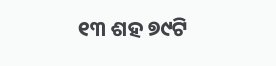୧୩ ଶହ ୭୯ଟି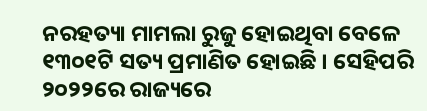ନରହତ୍ୟା ମାମଲା ରୁଜୁ ହୋଇଥିବା ବେଳେ ୧୩୦୧ଟି ସତ୍ୟ ପ୍ରମାଣିତ ହୋଇଛି । ସେହିପରି ୨୦୨୨ରେ ରାଜ୍ୟରେ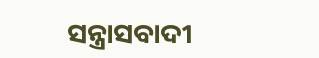ସନ୍ତ୍ରାସବାଦୀ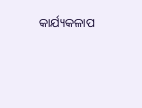କାର୍ଯ୍ୟକଳାପ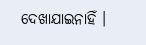ଦେଖାଯାଇନାହିଁ ।